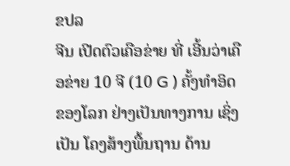ຂປລ
ຈີນ ເປີດຕົວເຄືອຂ່າຍ ທີ່ ເອີ້ນວ່າເຄືອຂ່າຍ 10 ຈີ (10 G ) ຄັ້ງທຳອິດຂອງໂລກ ຢ່າງເປັນທາງການ ເຊິ່ງເປັນ ໂຄງສ້າງພື້ນຖານ ດ້ານ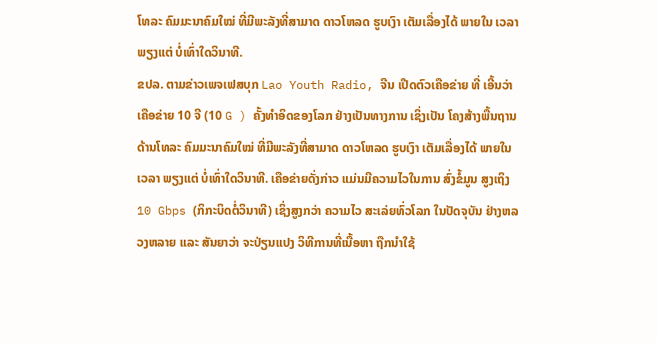ໂທລະ ຄົມມະນາຄົມໃໝ່ ທີ່ມີພະລັງທີ່ສາມາດ ດາວໂຫລດ ຮູບເງົາ ເຕັມເລື່ອງໄດ້ ພາຍໃນ ເວລາ ພຽງແຕ່ ບໍ່ເທົ່າໃດວິນາທີ.
ຂປລ. ຕາມຂ່າວເພຈເຟສບຸກ Lao Youth Radio, ຈີນ ເປີດຕົວເຄືອຂ່າຍ ທີ່ ເອີ້ນວ່າເຄືອຂ່າຍ 10 ຈີ (10 G ) ຄັ້ງທຳອິດຂອງໂລກ ຢ່າງເປັນທາງການ ເຊິ່ງເປັນ ໂຄງສ້າງພື້ນຖານ ດ້ານໂທລະ ຄົມມະນາຄົມໃໝ່ ທີ່ມີພະລັງທີ່ສາມາດ ດາວໂຫລດ ຮູບເງົາ ເຕັມເລື່ອງໄດ້ ພາຍໃນ ເວລາ ພຽງແຕ່ ບໍ່ເທົ່າໃດວິນາທີ. ເຄືອຂ່າຍດັ່ງກ່າວ ແມ່ນມີຄວາມໄວໃນການ ສົ່ງຂໍ້ມູນ ສູງເຖິງ 10 Gbps (ກິກະບິດຕໍ່ວິນາທີ) ເຊິ່ງສູງກວ່າ ຄວາມໄວ ສະເລ່ຍທົ່ວໂລກ ໃນປັດຈຸບັນ ຢ່າງຫລວງຫລາຍ ແລະ ສັນຍາວ່າ ຈະປ່ຽນແປງ ວິທີການທີ່ເນື້ອຫາ ຖືກນຳໃຊ້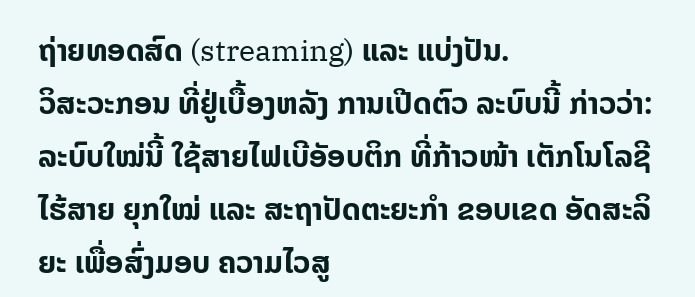ຖ່າຍທອດສົດ (streaming) ແລະ ແບ່ງປັນ.
ວິສະວະກອນ ທີ່ຢູ່ເບື້ອງຫລັງ ການເປີດຕົວ ລະບົບນີ້ ກ່າວວ່າ: ລະບົບໃໝ່ນີ້ ໃຊ້ສາຍໄຟເບີອັອບຕິກ ທີ່ກ້າວໜ້າ ເຕັກໂນໂລຊີ ໄຮ້ສາຍ ຍຸກໃໝ່ ແລະ ສະຖາປັດຕະຍະກຳ ຂອບເຂດ ອັດສະລິຍະ ເພື່ອສົ່ງມອບ ຄວາມໄວສູ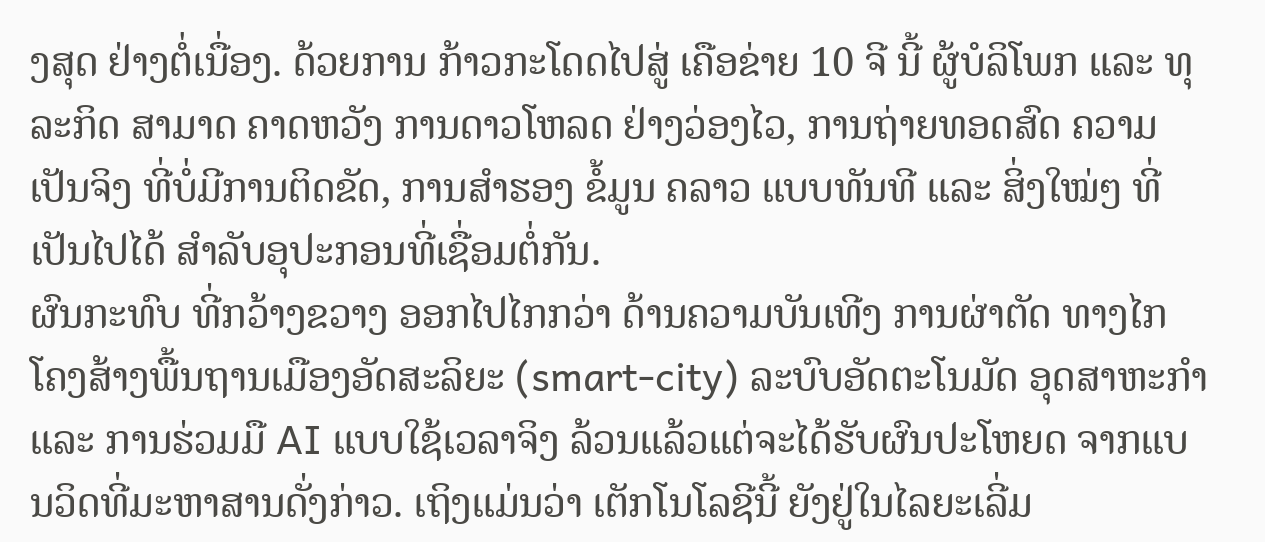ງສຸດ ຢ່າງຕໍ່ເນື່ອງ. ດ້ວຍການ ກ້າວກະໂດດໄປສູ່ ເຄືອຂ່າຍ 10 ຈີ ນີ້ ຜູ້ບໍລິໂພກ ແລະ ທຸລະກິດ ສາມາດ ຄາດຫວັງ ການດາວໂຫລດ ຢ່າງວ່ອງໄວ, ການຖ່າຍທອດສົດ ຄວາມເປັນຈິງ ທີ່ບໍ່ມີການຕິດຂັດ, ການສໍາຮອງ ຂໍ້ມູນ ຄລາວ ແບບທັນທີ ແລະ ສິ່ງໃໝ່ໆ ທີ່ເປັນໄປໄດ້ ສຳລັບອຸປະກອນທີ່ເຊື່ອມຕໍ່ກັນ.
ຜົນກະທົບ ທີ່ກວ້າງຂວາງ ອອກໄປໄກກວ່າ ດ້ານຄວາມບັນເທີງ ການຜ່າຕັດ ທາງໄກ ໂຄງສ້າງພື້ນຖານເມືອງອັດສະລິຍະ (smart-city) ລະບົບອັດຕະໂນມັດ ອຸດສາຫະກຳ ແລະ ການຮ່ວມມື AI ແບບໃຊ້ເວລາຈິງ ລ້ວນແລ້ວແຕ່ຈະໄດ້ຮັບຜົນປະໂຫຍດ ຈາກແບນວິດທີ່ມະຫາສານດັ່ງກ່າວ. ເຖິງແມ່ນວ່າ ເຕັກໂນໂລຊີນີ້ ຍັງຢູ່ໃນໄລຍະເລີ່ມ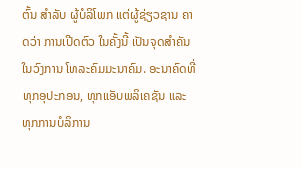ຕົ້ນ ສຳລັບ ຜູ້ບໍລິໂພກ ແຕ່ຜູ້ຊ່ຽວຊານ ຄາດວ່າ ການເປີດຕົວ ໃນຄັ້ງນີ້ ເປັນຈຸດສຳຄັນ ໃນວົງການ ໂທລະຄົມມະນາຄົມ. ອະນາຄົດທີ່ທຸກອຸປະກອນ, ທຸກແອັບພລິເຄຊັນ ແລະ ທຸກການບໍລິການ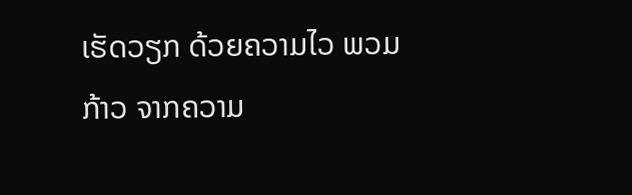ເຮັດວຽກ ດ້ວຍຄວາມໄວ ພວມກ້າວ ຈາກຄວາມ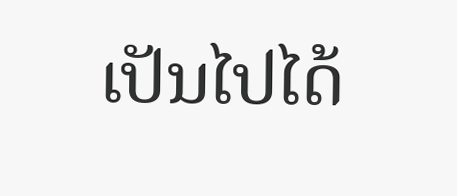ເປັນໄປໄດ້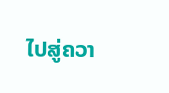ໄປສູ່ຄວາ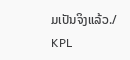ມເປັນຈິງແລ້ວ./
KPL